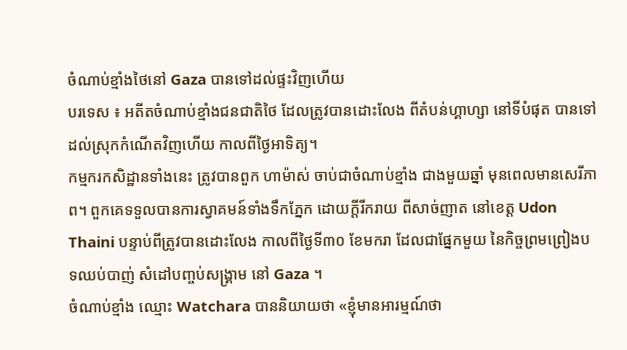ចំណាប់ខ្មាំងថៃនៅ Gaza បានទៅដល់ផ្ទះវិញហើយ
បរទេស ៖ អតីតចំណាប់ខ្មាំងជនជាតិថៃ ដែលត្រូវបានដោះលែង ពីតំបន់ហ្គាហ្សា នៅទីបំផុត បានទៅដល់ស្រុកកំណើតវិញហើយ កាលពីថ្ងៃអាទិត្យ។
កម្មករកសិដ្ឋានទាំងនេះ ត្រូវបានពួក ហាម៉ាស់ ចាប់ជាចំណាប់ខ្មាំង ជាងមួយឆ្នាំ មុនពេលមានសេរីភាព។ ពួកគេទទួលបានការស្វាគមន៍ទាំងទឹកភ្នែក ដោយក្តីរីករាយ ពីសាច់ញាត នៅខេត្ត Udon Thaini បន្ទាប់ពីត្រូវបានដោះលែង កាលពីថ្ងៃទី៣០ ខែមករា ដែលជាផ្នែកមួយ នៃកិច្ចព្រមព្រៀងបទឈប់បាញ់ សំដៅបញ្ចប់សង្រ្គាម នៅ Gaza ។
ចំណាប់ខ្មាំង ឈ្មោះ Watchara បាននិយាយថា «ខ្ញុំមានអារម្មណ៍ថា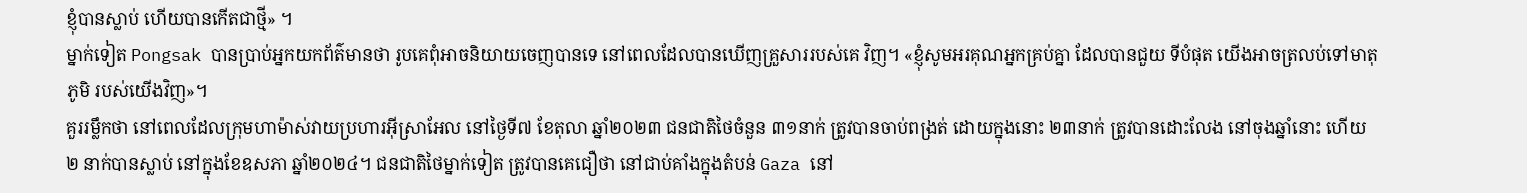ខ្ញុំបានស្លាប់ ហើយបានកើតជាថ្មី» ។
ម្នាក់ទៀត Pongsak បានប្រាប់អ្នកយកព័ត៌មានថា រូបគេពុំអាចនិយាយចេញបានទេ នៅពេលដែលបានឃើញគ្រួសាររបស់គេ វិញ។ «ខ្ញុំសូមអរគុណអ្នកគ្រប់គ្នា ដែលបានជួយ ទីបំផុត យើងអាចត្រលប់ទៅមាតុភូមិ របស់យើងវិញ»។
គួររម្លឹកថា នៅពេលដែលក្រុមហាម៉ាស់វាយប្រហារអ៊ីស្រាអែល នៅថ្ងៃទី៧ ខែតុលា ឆ្នាំ២០២៣ ជនជាតិថៃចំនួន ៣១នាក់ ត្រូវបានចាប់ពង្រត់ ដោយក្នុងនោះ ២៣នាក់ ត្រូវបានដោះលែង នៅចុងឆ្នាំនោះ ហើយ ២ នាក់បានស្លាប់ នៅក្នុងខែឧសភា ឆ្នាំ២០២៤។ ជនជាតិថៃម្នាក់ទៀត ត្រូវបានគេជឿថា នៅជាប់គាំងក្នុងតំបន់ Gaza នៅ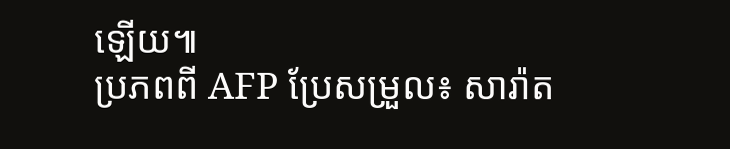ឡើយ៕
ប្រភពពី AFP ប្រែសម្រួល៖ សារ៉ាត